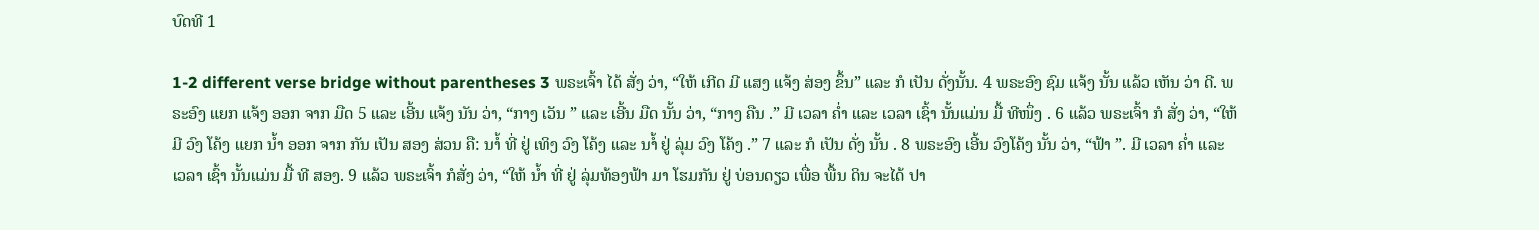ບົດທີ 1

1-2 different verse bridge without parentheses 3 ພຣະເຈົ້າ ໄດ້ ສັ່ງ ວ່າ, “ໃຫ້ ເກີດ ມີ ແສງ ແຈ້ງ ສ່ອງ ຂຶ້ນ” ແລະ ກໍ ເປັນ ດັ່ງນັ້ນ. 4 ພຣະອົງ ຊົມ ແຈ້ງ ນັ້ນ ແລ້ວ ເຫັນ ວ່າ ດີ. ພຣະອົງ ແຍກ ແຈ້ງ ອອກ ຈາກ ມືດ 5 ແລະ ເອີ້ນ ແຈ້ງ ນັນ ວ່າ, “ກາງ ເວັນ ” ແລະ ເອີ້ນ ມືດ ນັ້ນ ວ່າ, “ກາງ ຄືນ .” ມີ ເວລາ ຄ່ຳ ແລະ ເວລາ ເຊົ້າ ນັ້ນແມ່ນ ມື້ ທີໜຶ່ງ . 6 ແລ້ວ ພຣະເຈົ້າ ກໍ ສັ່ງ ວ່າ, “ໃຫ້ ມີ ວົງ ໂຄ້ງ ແຍກ ນ້ຳ ອອກ ຈາກ ກັນ ເປັນ ສອງ ສ່ວນ ຄື: ນາໍ້ ທີ່ ຢູ່ ເທິງ ວົງ ໂຄ້ງ ແລະ ນາໍ້ ຢູ່ ລຸ່ມ ວົງ ໂຄ້ງ .” 7 ແລະ ກໍ ເປັນ ດັ່ງ ນັ້ນ . 8 ພຣະອົງ ເອີ້ນ ວົງໂຄ້ງ ນັ້ນ ວ່າ, “ຟ້າ ”. ມີ ເວລາ ຄ່ຳ ແລະ ເວລາ ເຊົ້າ ນັ້ນແມ່ນ ມື້ ທີ ສອງ. 9 ແລ້ວ ພຣະເຈົ້າ ກໍສັ່ງ ວ່າ, “ໃຫ້ ນໍ້າ ທີ່ ຢູ່ ລຸ່ມທ້ອງຟ້າ ມາ ໂຮມກັນ ຢູ່ ບ່ອນດຽວ ເພື່ອ ພື້ນ ດິນ ຈະໄດ້ ປາ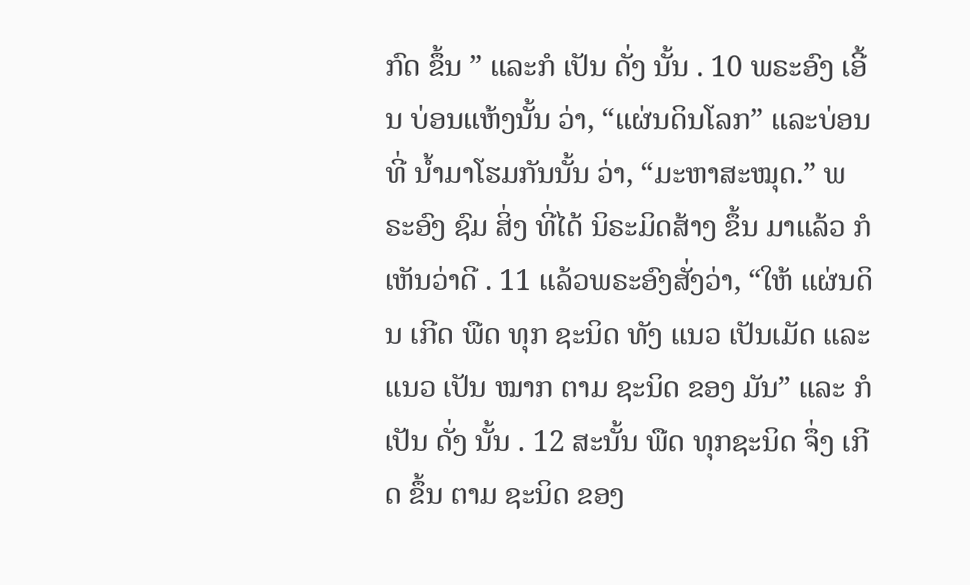ກົດ ຂຶ້ນ ” ແລະກໍ ເປັນ ດັ່ງ ນັ້ນ . 10 ພຣະອົງ ເອີ້ນ ບ່ອນແຫ້ງນັ້ນ ວ່າ, “ແຜ່ນດິນໂລກ” ແລະບ່ອນທີ່ ນ້ຳມາໂຮມກັນນັ້ນ ວ່າ, “ມະຫາສະໝຸດ.” ພຣະອົງ ຊົມ ສິ່ງ ທີ່ໄດ້ ນິຣະມິດສ້າງ ຂຶ້ນ ມາແລ້ວ ກໍເຫັນວ່າດີ . 11 ແລ້ວພຣະອົງສັ່ງວ່າ, “ໃຫ້ ແຜ່ນດິນ ເກີດ ພືດ ທຸກ ຊະນິດ ທັງ ແນວ ເປັນເມັດ ແລະ ແນວ ເປັນ ໝາກ ຕາມ ຊະນິດ ຂອງ ມັນ” ແລະ ກໍ ເປັນ ດັ່ງ ນັ້ນ . 12 ສະນັ້ນ ພືດ ທຸກຊະນິດ ຈຶ່ງ ເກີດ ຂຶ້ນ ຕາມ ຊະນິດ ຂອງ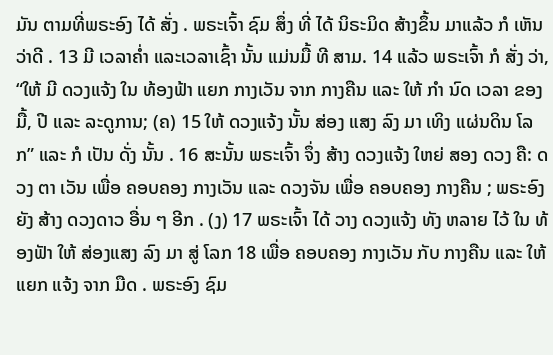ມັນ ຕາມທີ່ພຣະອົງ ໄດ້ ສັ່ງ . ພຣະເຈົ້າ ຊົມ ສຶ່ງ ທີ່ ໄດ້ ນິຣະມິດ ສ້າງຂຶ້ນ ມາແລ້ວ ກໍ ເຫັນ ວ່າດີ . 13 ມີ ເວລາຄ່ຳ ແລະເວລາເຊົ້າ ນັ້ນ ແມ່ນມື້ ທີ ສາມ. 14 ແລ້ວ ພຣະເຈົ້າ ກໍ ສັ່ງ ວ່າ, “ໃຫ້ ມີ ດວງແຈ້ງ ໃນ ທ້ອງຟ້າ ແຍກ ກາງເວັນ ຈາກ ກາງຄືນ ແລະ ໃຫ້ ກຳ ນົດ ເວລາ ຂອງ ມື້, ປີ ແລະ ລະດູການ; (ຄ) 15 ໃຫ້ ດວງແຈ້ງ ນັ້ນ ສ່ອງ ແສງ ລົງ ມາ ເທິງ ແຜ່ນດິນ ໂລກ” ແລະ ກໍ ເປັນ ດັ່ງ ນັ້ນ . 16 ສະນັ້ນ ພຣະເຈົ້າ ຈຶ່ງ ສ້າງ ດວງແຈ້ງ ໃຫຍ່ ສອງ ດວງ ຄື: ດວງ ຕາ ເວັນ ເພື່ອ ຄອບຄອງ ກາງເວັນ ແລະ ດວງຈັນ ເພື່ອ ຄອບຄອງ ກາງຄືນ ; ພຣະອົງ ຍັງ ສ້າງ ດວງດາວ ອື່ນ ໆ ອີກ . (ງ) 17 ພຣະເຈົ້າ ໄດ້ ວາງ ດວງແຈ້ງ ທັງ ຫລາຍ ໄວ້ ໃນ ທ້ອງຟັາ ໃຫ້ ສ່ອງແສງ ລົງ ມາ ສູ່ ໂລກ 18 ເພື່ອ ຄອບຄອງ ກາງເວັນ ກັບ ກາງຄືນ ແລະ ໃຫ້ ແຍກ ແຈ້ງ ຈາກ ມືດ . ພຣະອົງ ຊົມ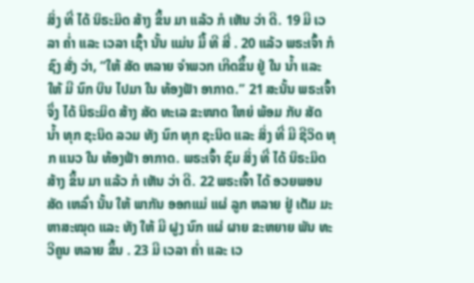ສິ່ງ ທີ່ ໄດ້ ນິຣະມິດ ສ້າງ ຂຶ້ນ ມາ ແລ້ວ ກໍ ເຫັນ ວ່າ ດີ. 19 ມີ ເວລາ ຄ່ຳ ແລະ ເວລາ ເຊົ້າ ນັ້ນ ແມ່ນ ມື້ ທີ ສີ່ . 20 ແລ້ວ ພຣະເຈົ້າ ກໍ ຊົງ ສັ່ງ ວ່າ, “ໃຫ້ ສັດ ຫລາຍ ຈໍາພວກ ເກີດຂຶ້ນ ຢູ່ ໃນ ນໍ້າ ແລະ ໃຫ້ ມີ ນົກ ບິນ ໄປມາ ໃນ ທ້ອງຟັາ ອາກາດ.” 21 ສະນັ້ນ ພຣະເຈົ້າ ຈຶ່ງ ໄດ້ ນິຣະມິດ ສ້າງ ສັດ ທະເລ ຂະໜາດ ໃຫຍ່ ພ້ອມ ກັບ ສັດ ນ້ຳ ທຸກ ຊະນິດ ລວມ ທັງ ນົກ ທຸກ ຊະນິດ ແລະ ສິ່ງ ທີ່ ມີ ຊີວິດ ທຸກ ແນວ ໃນ ທ້ອງຟ້າ ອາກາດ. ພຣະເຈົ້າ ຊົມ ສິ່ງ ທີ່ ໄດ້ ນິຣະມິດ ສ້າງ ຂຶ້ນ ມາ ແລ້ວ ກໍ ເຫັນ ວ່າ ດີ. 22 ພຣະເຈົ້າ ໄດ້ ອວຍພອນ ສັດ ເຫລົ່າ ນັ້ນ ໃຫ້ ພາກັນ ອອກແມ່ ແຜ່ ລູກ ຫລາຍ ຢູ່ ເຕັມ ມະຫາສະໝຸດ ແລະ ທັງ ໃຫ້ ມີ ຝູງ ນົກ ແຜ່ ຜາຍ ຂະຫຍາຍ ພັນ ທະວີຄູນ ຫລາຍ ຂຶ້ນ . 23 ມີ ເວລາ ຄ່ຳ ແລະ ເວ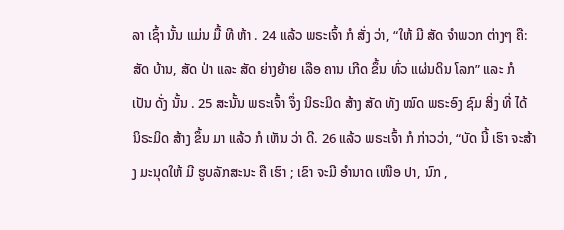ລາ ເຊົ້າ ນັ້ນ ແມ່ນ ມື້ ທີ ຫ້າ . 24 ແລ້ວ ພຣະເຈົ້າ ກໍ ສັ່ງ ວ່າ, “ໃຫ້ ມີ ສັດ ຈຳພວກ ຕ່າງໆ ຄື: ສັດ ບ້ານ, ສັດ ປ່າ ແລະ ສັດ ຍ່າງຍ້າຍ ເລືອ ຄານ ເກີດ ຂຶ້ນ ທົ່ວ ແຜ່ນດິນ ໂລກ” ແລະ ກໍ ເປັນ ດັ່ງ ນັ້ນ . 25 ສະນັ້ນ ພຣະເຈົ້າ ຈຶ່ງ ນິຣະມິດ ສ້າງ ສັດ ທັງ ໝົດ ພຣະອົງ ຊົມ ສິ່ງ ທີ່ ໄດ້ ນິຣະມິດ ສ້າງ ຂຶ້ນ ມາ ແລ້ວ ກໍ ເຫັນ ວ່າ ດີ. 26 ແລ້ວ ພຣະເຈົ້າ ກໍ ກ່າວວ່າ, “ບັດ ນີ້ ເຮົາ ຈະສ້າງ ມະນຸດໃຫ້ ມີ ຮູບລັກສະນະ ຄື ເຮົາ ; ເຂົາ ຈະມີ ອຳນາດ ເໜືອ ປາ, ນົກ ,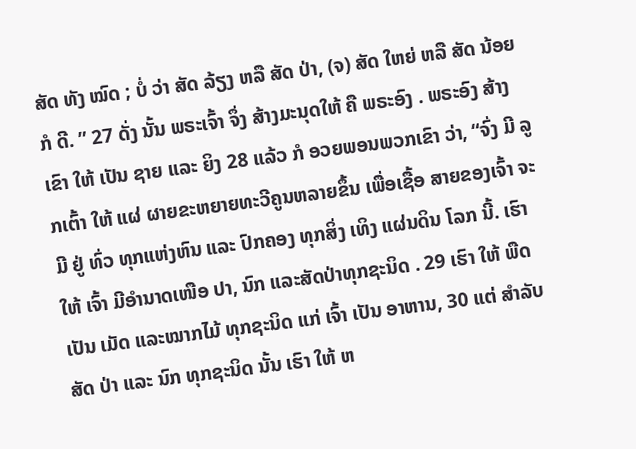ສັດ ທັງ ໝົດ ; ບໍ່ ວ່າ ສັດ ລ້ຽງ ຫລື ສັດ ປ່າ, (ຈ) ສັດ ໃຫຍ່ ຫລື ສັດ ນ້ອຍ ກໍ ດີ. ” 27 ດັ່ງ ນັ້ນ ພຣະເຈົ້າ ຈຶ່ງ ສ້າງມະນຸດໃຫ້ ຄື ພຣະອົງ . ພຣະອົງ ສ້າງເຂົາ ໃຫ້ ເປັນ ຊາຍ ແລະ ຍິງ 28 ແລ້ວ ກໍ ອວຍພອນພວກເຂົາ ວ່າ, “ຈົ່ງ ມີ ລູກເຕົ້າ ໃຫ້ ແຜ່ ຜາຍຂະຫຍາຍທະວີຄູນຫລາຍຂຶ້ນ ເພື່ອເຊື້ອ ສາຍຂອງເຈົ້າ ຈະມີ ຢູ່ ທົ່ວ ທຸກແຫ່ງຫົນ ແລະ ປົກຄອງ ທຸກສິ່ງ ເທິງ ແຜ່ນດິນ ໂລກ ນີ້. ເຮົາ ໃຫ້ ເຈົ້າ ມີອໍານາດເໜືອ ປາ, ນົກ ແລະສັດປ່າທຸກຊະນິດ . 29 ເຮົາ ໃຫ້ ພືດ ເປັນ ເມັດ ແລະໝາກໄມ້ ທຸກຊະນິດ ແກ່ ເຈົ້າ ເປັນ ອາຫານ, 30 ແຕ່ ສຳລັບ ສັດ ປ່າ ແລະ ນົກ ທຸກຊະນິດ ນັ້ນ ເຮົາ ໃຫ້ ຫ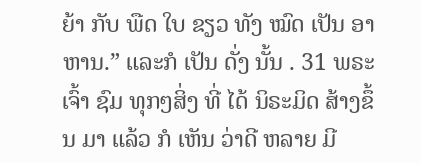ຍ້າ ກັບ ພືດ ໃບ ຂຽວ ທັງ ໝົດ ເປັນ ອາຫານ.” ແລະກໍ ເປັນ ດັ່ງ ນັ້ນ . 31 ພຣະເຈົ້າ ຊົມ ທຸກໆສິ່ງ ທີ່ ໄດ້ ນິຣະມິດ ສ້າງຂຶ້ນ ມາ ແລ້ວ ກໍ ເຫັນ ວ່າດີ ຫລາຍ ມີ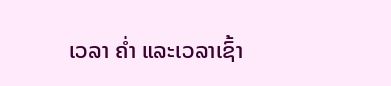ເວລາ ຄ່ຳ ແລະເວລາເຊົ້າ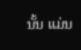ນັ້ນ ແມ່ນ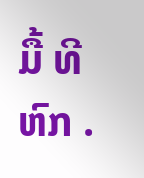ມື້ ທີ ຫົກ .